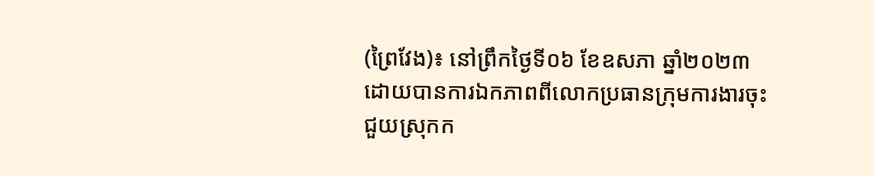(ព្រៃវែង)៖ នៅព្រឹកថ្ងៃទី០៦ ខែឧសភា ឆ្នាំ២០២៣ ដោយបានការឯកភាពពីលោកប្រធានក្រុមការងារចុះជួយស្រុកក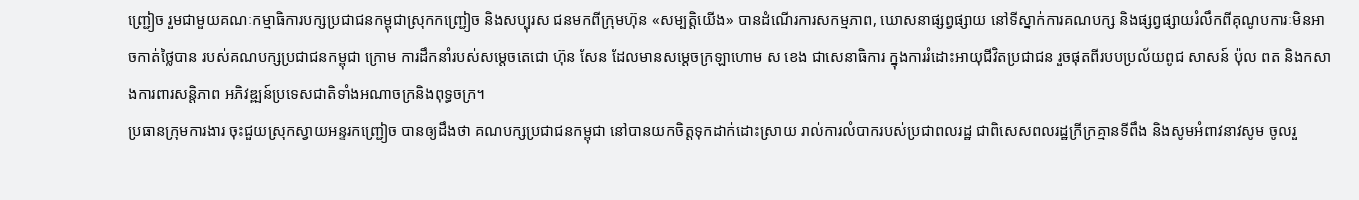ញ្ជ្រៀច រួមជាមួយគណៈកម្មាធិការបក្សប្រជាជនកម្ពុជាស្រុកកញ្ជ្រៀច និងសប្បុរស ជនមកពីក្រុមហ៊ុន «សម្បត្តិយើង» បានដំណើរការសកម្មភាព, ឃោសនាផ្សព្វផ្សាយ នៅទីស្នាក់ការគណបក្ស និងផ្សព្វផ្សាយរំលឹកពីគុណូបការៈមិនអាចកាត់ថ្លៃបាន របស់គណបក្សប្រជាជនកម្ពុជា ក្រោម ការដឹកនាំរបស់សម្ដេចតេជោ ហ៊ុន សែន ដែលមានសម្ដេចក្រឡាហោម ស ខេង ជាសេនាធិការ ក្នុងការរំដោះអាយុជីវិតប្រជាជន រួចផុតពីរបបប្រល័យពូជ សាសន៍ ប៉ុល ពត និងកសាងការពារសន្តិភាព អភិវឌ្ឍន៍ប្រទេសជាតិទាំងអណាចក្រនិងពុទ្ធចក្រ។
ប្រធានក្រុមការងារ ចុះជួយស្រុកស្វាយអន្ទរកញ្ជ្រៀច បានឲ្យដឹងថា គណបក្សប្រជាជនកម្ពុជា នៅបានយកចិត្តទុកដាក់ដោះស្រាយ រាល់ការលំបាករបស់ប្រជាពលរដ្ឋ ជាពិសេសពលរដ្ឋក្រីក្រគ្មានទីពឹង និងសូមអំពាវនាវសូម ចូលរួ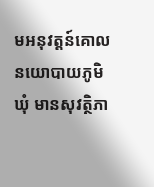មអនុវត្តន៍គោល នយោបាយភូមិ ឃុំ មានសុវត្ថិភា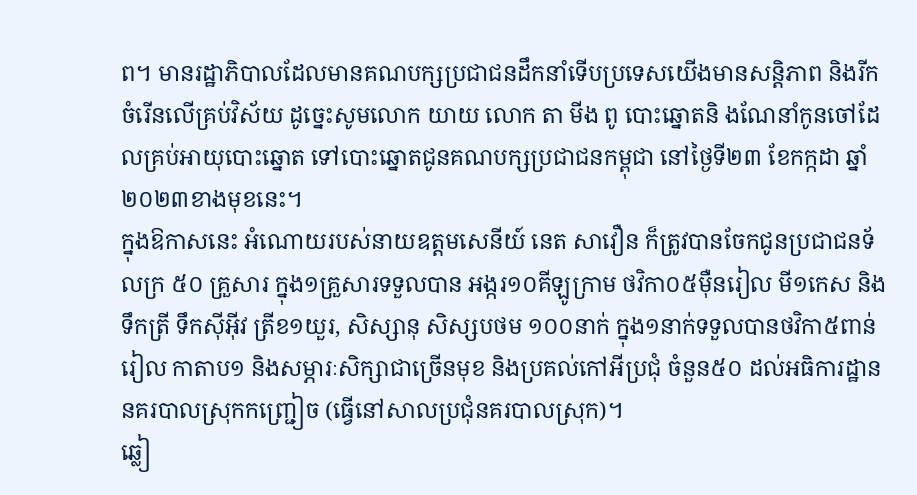ព។ មានរដ្ឋាភិបាលដែលមានគណបក្សប្រជាជនដឹកនាំទើបប្រទេសយើងមានសន្តិភាព និងរីកចំរើនលើគ្រប់វិស័យ ដូច្នេះសូមលោក យាយ លោក តា មីង ពូ បោះឆ្នោតនិ ងណែនាំកូនចៅដែលគ្រប់អាយុបោះឆ្នោត ទៅបោះឆ្នោតជូនគណបក្សប្រជាជនកម្ពុជា នៅថ្ងៃទី២៣ ខែកក្កដា ឆ្នាំ២០២៣ខាងមុខនេះ។
ក្នុងឱកាសនេះ អំណោយរបស់នាយឧត្ដមសេនីយ៍ នេត សាវឿន ក៏ត្រូវបានចែកជូនប្រជាជនទ័លក្រ ៥០ គ្រួសារ ក្នុង១គ្រួសារទទួលបាន អង្ករ១០គីឡូក្រាម ថវិកា០៥ម៉ឺនរៀល មី១កេស និង ទឹកត្រី ទឹកស៊ីអ៊ីវ ត្រីខ១យួរ, សិស្សានុ សិស្សបថម ១០០នាក់ ក្នុង១នាក់ទទួលបានថវិកា៥ពាន់រៀល កាតាប១ និងសម្ភារៈសិក្សាជាច្រើនមុខ និងប្រគល់កៅអីប្រជុំ ចំនួន៥០ ដល់អធិការដ្ឋាននគរបាលស្រុកកញ្ជ្រៀច (ធ្វើនៅសាលប្រជុំនគរបាលស្រុក)។
ឆ្លៀ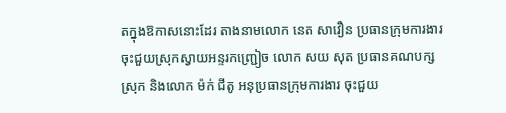តក្នុងឱកាសនោះដែរ តាងនាមលោក នេត សាវឿន ប្រធានក្រុមការងារចុះជួយស្រុកស្វាយអន្ទរកញ្ជ្រៀច លោក សយ សុត ប្រធានគណបក្សស្រុក និងលោក ម៉ក់ ជីតូ អនុប្រធានក្រុមការងារ ចុះជួយ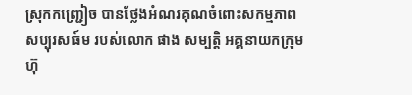ស្រុកកញ្ជ្រៀច បានថ្លែងអំណរគុណចំពោះសកម្មភាពសប្បុរសធ៍ម របស់លោក ផាង សម្បត្តិ អគ្គនាយកក្រុមហ៊ុ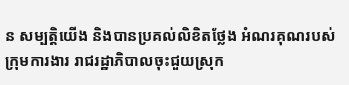ន សម្បត្តិយើង និងបានប្រគល់លិខិតថ្លែង អំណរគុណរបស់ក្រុមការងារ រាជរដ្ឋាភិបាលចុះជួយស្រុក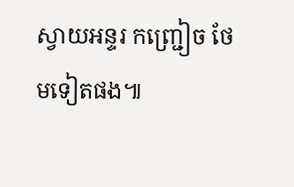ស្វាយអន្ទរ កញ្ជ្រៀច ថែមទៀតផង៕